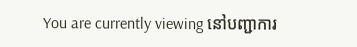You are currently viewing នៅបញ្ជាការ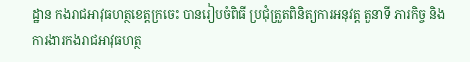ដ្ឋាន កងរាជអាវុធហត្ថខេត្តក្រចេះ បានរៀបចំពិធី ប្រជុំត្រួតពិនិត្យការអនុវត្ត តួនាទី ភារកិច្ច និងការងារកងរាជអាវុធហត្ថ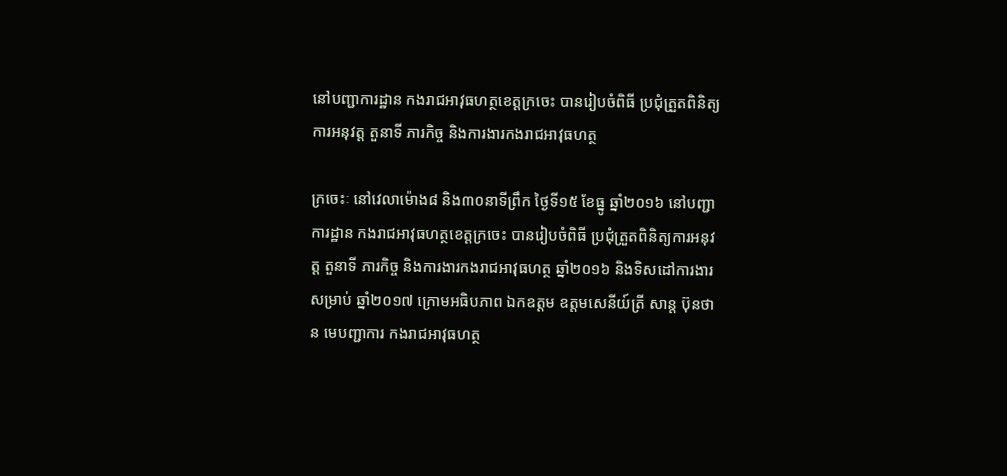នៅបញ្ជាការដ្ឋាន កងរាជអាវុធហត្ថខេត្តក្រចេះ បានរៀបចំពិធី ប្រជុំត្រួតពិនិត្យការអនុវត្ត តួនាទី ភារកិច្ច និងការងារកងរាជអាវុធហត្ថ

ក្រចេះៈ នៅវេលាម៉ោង៨ និង៣០នាទីព្រឹក ថ្ងៃទី១៥ ខែធ្នូ ឆ្នាំ២០១៦ នៅបញ្ជាការដ្ឋាន កងរាជអាវុធហត្ថខេត្តក្រចេះ បានរៀបចំពិធី ប្រជុំត្រួតពិនិត្យការអនុវត្ត តួនាទី ភារកិច្ច និងការងារកងរាជអាវុធហត្ថ ឆ្នាំ២០១៦ និងទិសដៅការងារសម្រាប់ ឆ្នាំ២០១៧ ក្រោមអធិបភាព ឯកឧត្ដម ឧត្តមសេនីយ៍ត្រី សាន្ត ប៊ុនថាន មេបញ្ជាការ កងរាជអាវុធហត្ថ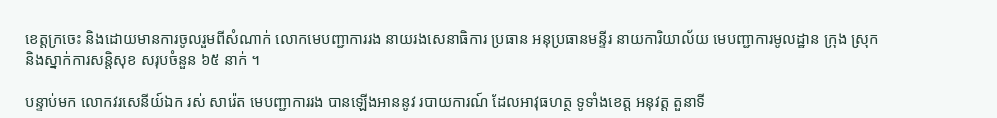ខេត្តក្រចេះ និងដោយមានការចូលរួមពីសំណាក់ លោកមេបញ្ជាការរង នាយរងសេនាធិការ ប្រធាន អនុប្រធានមន្ទីរ នាយការិយាល័យ មេបញ្ជាការមូលដ្ឋាន ក្រុង ស្រុក និងស្នាក់ការសន្តិសុខ សរុបចំនួន ៦៥ នាក់ ។

បន្ទាប់មក លោកវរសេនីយ៍ឯក រស់ សារ៉េត មេបញ្ជាការរង បានឡើងអាននូវ របាយការណ៍ ដែលអាវុធហត្ថ ទូទាំងខេត្ត អនុវត្ត តួនាទី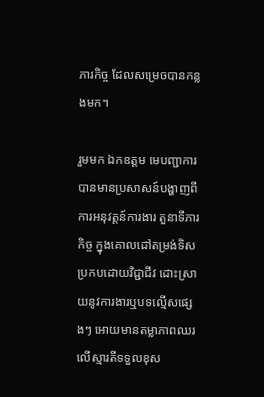ភារកិច្ច ដែលសម្រេចបានកន្លងមក។

រួមមក ឯកឧត្ដម មេបញ្ជាការ បានមានប្រសាសន៍បង្ហាញពីការអនុវត្តន៍ការងារ តួនាទីភារកិច្ច ក្នុងគោលដៅតម្រង់ទិសប្រកបដោយវិជ្ជាជីវ ដោះស្រាយនូវការងារឬបទល្មើសផ្សេងៗ អោយមានតម្លាភាពឈរលើស្មារតីទទួលខុស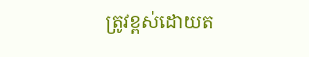ត្រូវខ្ពស់ដោយត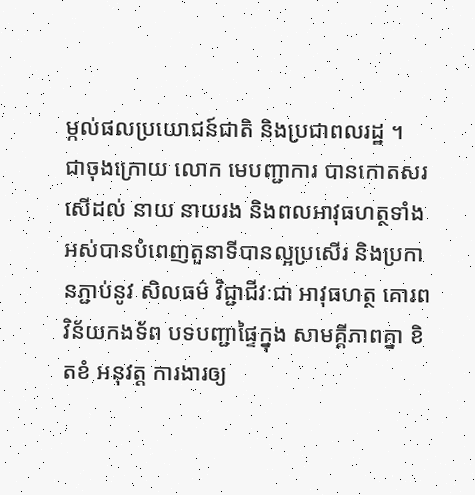ម្កល់ផលប្រយោជន៍ជាតិ និងប្រជាពលរដ្ឋ ។
ជាចុងក្រោយ លោក មេបញ្ជាការ បានកោតសរសើដល់ នាយ នាយរង និងពលអាវុធហត្ថទាំងអស់បានបំពេញតួនាទីបានល្អប្រសើរ និងប្រកានភ្ជាប់នូវ សិលធម៌ វិជ្ជាជីវៈជា អាវុធហត្ថ គោរពវិន័យកងទ័ព បទបញ្ជាផ្ទៃក្នុង សាមគ្គីភាពគ្នា ខិតខំ អនុវត្ត ការងារឲ្យ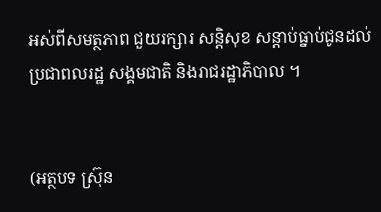អស់ពីសមត្ថភាព ជួយរក្សារ សន្តិសុខ សន្ដាប់ធ្នាប់ជូនដល់ ប្រជាពលរដ្ឋ សង្គមជាតិ និងរាជរដ្ឋាភិបាល ។


(អត្ថបទ ស៊្រុន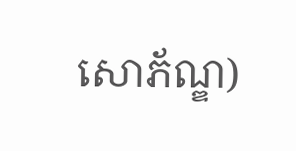សោភ័ណ្ឌ)